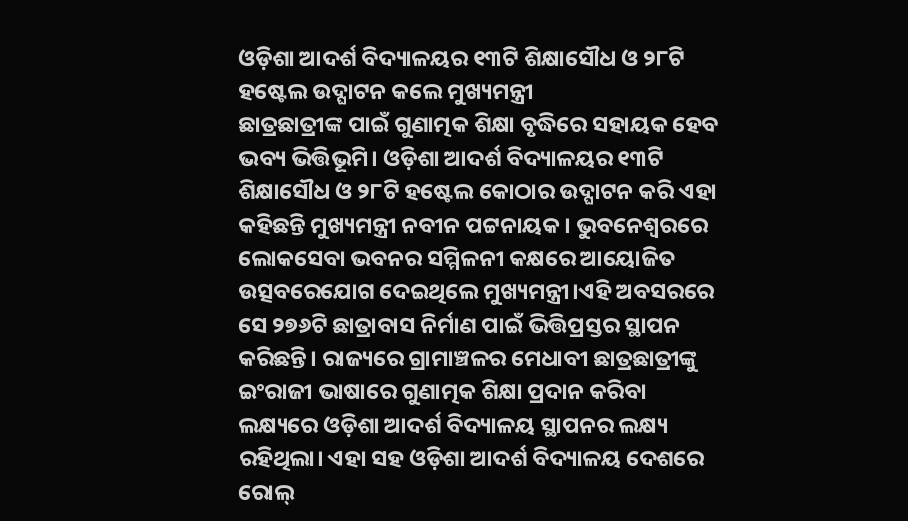ଓଡ଼ିଶା ଆଦର୍ଶ ବିଦ୍ୟାଳୟର ୧୩ଟି ଶିକ୍ଷାସୌଧ ଓ ୨୮ଟି ହଷ୍ଟେଲ ଉଦ୍ଘାଟନ କଲେ ମୁଖ୍ୟମନ୍ତ୍ରୀ
ଛାତ୍ରଛାତ୍ରୀଙ୍କ ପାଇଁ ଗୁଣାତ୍ମକ ଶିକ୍ଷା ବୃଦ୍ଧିରେ ସହାୟକ ହେବ ଭବ୍ୟ ଭିତ୍ତିଭୂମି। ଓଡ଼ିଶା ଆଦର୍ଶ ବିଦ୍ୟାଳୟର ୧୩ଟି ଶିକ୍ଷାସୌଧ ଓ ୨୮ଟି ହଷ୍ଟେଲ କୋଠାର ଉଦ୍ଘାଟନ କରି ଏହା କହିଛନ୍ତି ମୁଖ୍ୟମନ୍ତ୍ରୀ ନବୀନ ପଟ୍ଟନାୟକ। ଭୁବନେଶ୍ୱରରେ ଲୋକସେବା ଭବନର ସମ୍ମିଳନୀ କକ୍ଷରେ ଆୟୋଜିତ ଉତ୍ସବରେଯୋଗ ଦେଇଥିଲେ ମୁଖ୍ୟମନ୍ତ୍ରୀ।ଏହି ଅବସରରେ ସେ ୨୭୬ଟି ଛାତ୍ରାବାସ ନିର୍ମାଣ ପାଇଁ ଭିତ୍ତିପ୍ରସ୍ତର ସ୍ଥାପନ କରିଛନ୍ତି। ରାଜ୍ୟରେ ଗ୍ରାମାଞ୍ଚଳର ମେଧାବୀ ଛାତ୍ରଛାତ୍ରୀଙ୍କୁ ଇଂରାଜୀ ଭାଷାରେ ଗୁଣାତ୍ମକ ଶିକ୍ଷା ପ୍ରଦାନ କରିବା ଲକ୍ଷ୍ୟରେ ଓଡ଼ିଶା ଆଦର୍ଶ ବିଦ୍ୟାଳୟ ସ୍ଥାପନର ଲକ୍ଷ୍ୟ ରହିଥିଲା। ଏହା ସହ ଓଡ଼ିଶା ଆଦର୍ଶ ବିଦ୍ୟାଳୟ ଦେଶରେ ରୋଲ୍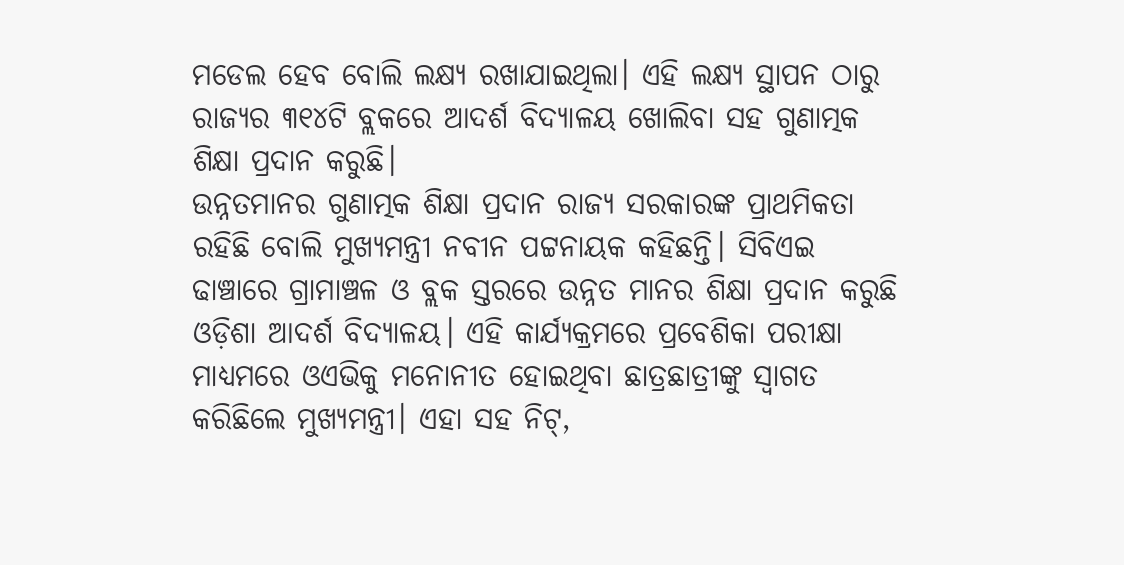ମଡେଲ ହେବ ବୋଲି ଲକ୍ଷ୍ୟ ରଖାଯାଇଥିଲା। ଏହି ଲକ୍ଷ୍ୟ ସ୍ଥାପନ ଠାରୁ ରାଜ୍ୟର ୩୧୪ଟି ବ୍ଲକରେ ଆଦର୍ଶ ବିଦ୍ୟାଳୟ ଖୋଲିବା ସହ ଗୁଣାତ୍ମକ ଶିକ୍ଷା ପ୍ରଦାନ କରୁଛି।
ଉନ୍ନତମାନର ଗୁଣାତ୍ମକ ଶିକ୍ଷା ପ୍ରଦାନ ରାଜ୍ୟ ସରକାରଙ୍କ ପ୍ରାଥମିକତା ରହିଛି ବୋଲି ମୁଖ୍ୟମନ୍ତ୍ରୀ ନବୀନ ପଟ୍ଟନାୟକ କହିଛନ୍ତି। ସିବିଏଇ ଢାଞ୍ଚାରେ ଗ୍ରାମାଞ୍ଚଳ ଓ ବ୍ଲକ ସ୍ତରରେ ଉନ୍ନତ ମାନର ଶିକ୍ଷା ପ୍ରଦାନ କରୁଛି ଓଡ଼ିଶା ଆଦର୍ଶ ବିଦ୍ୟାଳୟ। ଏହି କାର୍ଯ୍ୟକ୍ରମରେ ପ୍ରବେଶିକା ପରୀକ୍ଷା ମାଧ୍ୟମରେ ଓଏଭିକୁ ମନୋନୀତ ହୋଇଥିବା ଛାତ୍ରଛାତ୍ରୀଙ୍କୁ ସ୍ୱାଗତ କରିଛିଲେ ମୁଖ୍ୟମନ୍ତ୍ରୀ। ଏହା ସହ ନିଟ୍,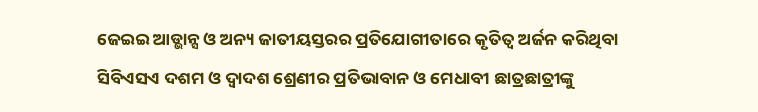ଜେଇଇ ଆଡ୍ଭାନ୍ସ ଓ ଅନ୍ୟ ଜାତୀୟସ୍ତରର ପ୍ରତିଯୋଗୀତାରେ କୃତିତ୍ୱ ଅର୍ଜନ କରିଥିବା ସିବିଏସଏ ଦଶମ ଓ ଦ୍ୱାଦଶ ଶ୍ରେଣୀର ପ୍ରତିଭାବାନ ଓ ମେଧାବୀ ଛାତ୍ରଛାତ୍ରୀଙ୍କୁ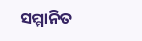ସମ୍ମାନିତ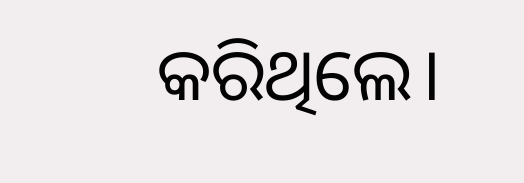କରିଥିଲେ।